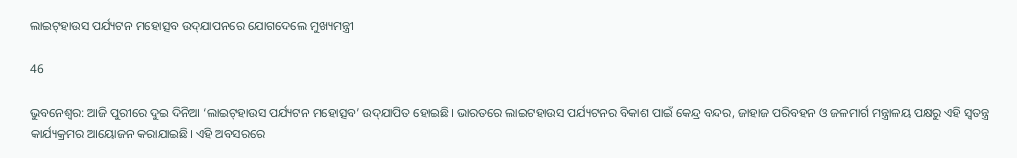ଲାଇଟ୍‌ହାଉସ ପର୍ଯ୍ୟଟନ ମହୋତ୍ସବ ଉଦ୍‌ଯାପନରେ ଯୋଗଦେଲେ ମୁଖ୍ୟମନ୍ତ୍ରୀ

46

ଭୁବନେଶ୍ବର: ଆଜି ପୁରୀରେ ଦୁଇ ଦିନିଆ ‘ଲାଇଟ୍‌ହାଉସ ପର୍ଯ୍ୟଟନ ମହୋତ୍ସବ’ ଉଦ୍‌ଯାପିତ ହୋଇଛି। ଭାରତରେ ଲାଇଟହାଉସ ପର୍ଯ୍ୟଟନର ବିକାଶ ପାଇଁ କେନ୍ଦ୍ର ବନ୍ଦର, ଜାହାଜ ପରିବହନ ଓ ଜଳମାର୍ଗ ମନ୍ତ୍ରାଳୟ ପକ୍ଷରୁ ଏହି ସ୍ୱତନ୍ତ୍ର କାର୍ଯ୍ୟକ୍ରମର ଆୟୋଜନ କରାଯାଇଛି। ଏହି ଅବସରରେ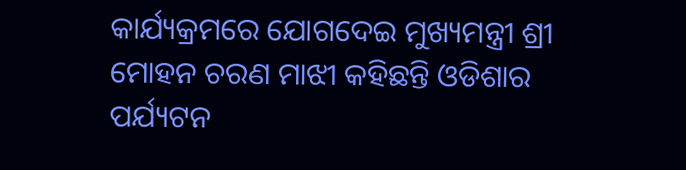କାର୍ଯ୍ୟକ୍ରମରେ ଯୋଗଦେଇ ମୁଖ୍ୟମନ୍ତ୍ରୀ ଶ୍ରୀ ମୋହନ ଚରଣ ମାଝୀ କହିଛନ୍ତି ଓଡିଶାର ପର୍ଯ୍ୟଟନ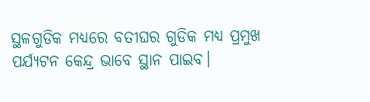ସ୍ଥଳଗୁଡିକ ମଧ୍ୟରେ ବତୀଘର ଗୁଡିକ ମଧ୍ୟ ପ୍ରମୁଖ ପର୍ଯ୍ୟଟନ କେନ୍ଦ୍ର ଭାବେ ସ୍ଥାନ ପାଇବ।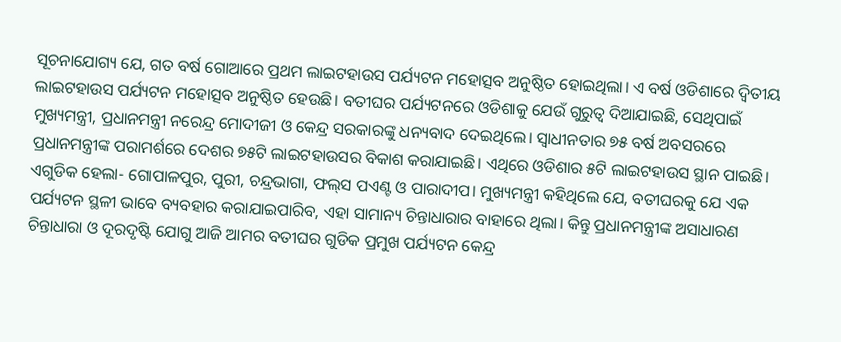ସୂଚନାଯୋଗ୍ୟ ଯେ, ଗତ ବର୍ଷ ଗୋଆରେ ପ୍ରଥମ ଲାଇଟହାଉସ ପର୍ଯ୍ୟଟନ ମହୋତ୍ସବ ଅନୁଷ୍ଠିତ ହୋଇଥିଲା। ଏ ବର୍ଷ ଓଡିଶାରେ ଦ୍ୱିତୀୟ ଲାଇଟହାଉସ ପର୍ଯ୍ୟଟନ ମହୋତ୍ସବ ଅନୁଷ୍ଠିତ ହେଉଛି। ବତୀଘର ପର୍ଯ୍ୟଟନରେ ଓଡିଶାକୁ ଯେଉଁ ଗୁରୁତ୍ୱ ଦିଆଯାଇଛି, ସେଥିପାଇଁ ମୁଖ୍ୟମନ୍ତ୍ରୀ, ପ୍ରଧାନମନ୍ତ୍ରୀ ନରେନ୍ଦ୍ର ମୋଦୀଜୀ ଓ କେନ୍ଦ୍ର ସରକାରଙ୍କୁ ଧନ୍ୟବାଦ ଦେଇଥିଲେ। ସ୍ୱାଧୀନତାର ୭୫ ବର୍ଷ ଅବସରରେ ପ୍ରଧାନମନ୍ତ୍ରୀଙ୍କ ପରାମର୍ଶରେ ଦେଶର ୭୫ଟି ଲାଇଟହାଉସର ବିକାଶ କରାଯାଇଛି। ଏଥିରେ ଓଡିଶାର ୫ଟି ଲାଇଟହାଉସ ସ୍ଥାନ ପାଇଛି। ଏଗୁଡିକ ହେଲା- ଗୋପାଳପୁର, ପୁରୀ, ଚନ୍ଦ୍ରଭାଗା, ଫଲ୍‌ସ ପଏଣ୍ଟ ଓ ପାରାଦୀପ। ମୁଖ୍ୟମନ୍ତ୍ରୀ କହିଥିଲେ ଯେ, ବତୀଘରକୁ ଯେ ଏକ ପର୍ଯ୍ୟଟନ ସ୍ଥଳୀ ଭାବେ ବ୍ୟବହାର କରାଯାଇପାରିବ, ଏହା ସାମାନ୍ୟ ଚିନ୍ତାଧାରାର ବାହାରେ ଥିଲା। କିନ୍ତୁ ପ୍ରଧାନମନ୍ତ୍ରୀଙ୍କ ଅସାଧାରଣ ଚିନ୍ତାଧାରା ଓ ଦୂରଦୃଷ୍ଟି ଯୋଗୁ ଆଜି ଆମର ବତୀଘର ଗୁଡିକ ପ୍ରମୁଖ ପର୍ଯ୍ୟଟନ କେନ୍ଦ୍ର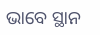ଭାବେ ସ୍ଥାନ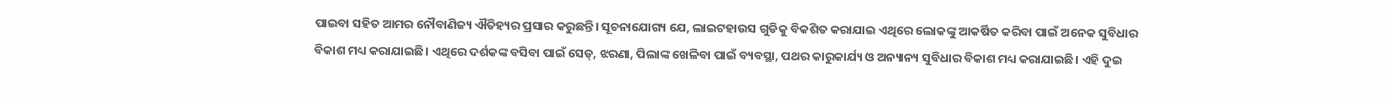ପାଇବା ସହିତ ଆମର ନୌବାଣିଜ୍ୟ ଐତିହ୍ୟର ପ୍ରସାର କରୁଛନ୍ତି। ସୂଚନାଯୋଗ୍ୟ ଯେ, ଲାଇଟହାଉସ ଗୁଡିକୁ ବିକଶିତ କରାଯାଇ ଏଥିରେ ଲୋକଙ୍କୁ ଆକର୍ଷିତ କରିବା ପାଇଁ ଅନେକ ସୁବିଧାର ବିକାଶ ମଧ୍ୟ କରାଯାଇଛି। ଏଥିରେ ଦର୍ଶକଙ୍କ ବସିବା ପାଇଁ ସେଡ୍, ଝରଣା, ପିଲାଙ୍କ ଖେଳିବା ପାଇଁ ବ୍ୟବସ୍ଥା, ପଥର କାରୁକାର୍ଯ୍ୟ ଓ ଅନ୍ୟାନ୍ୟ ସୁବିଧାର ବିକାଶ ମଧ୍ୟ କରାଯାଇଛି। ଏହି ଦୁଇ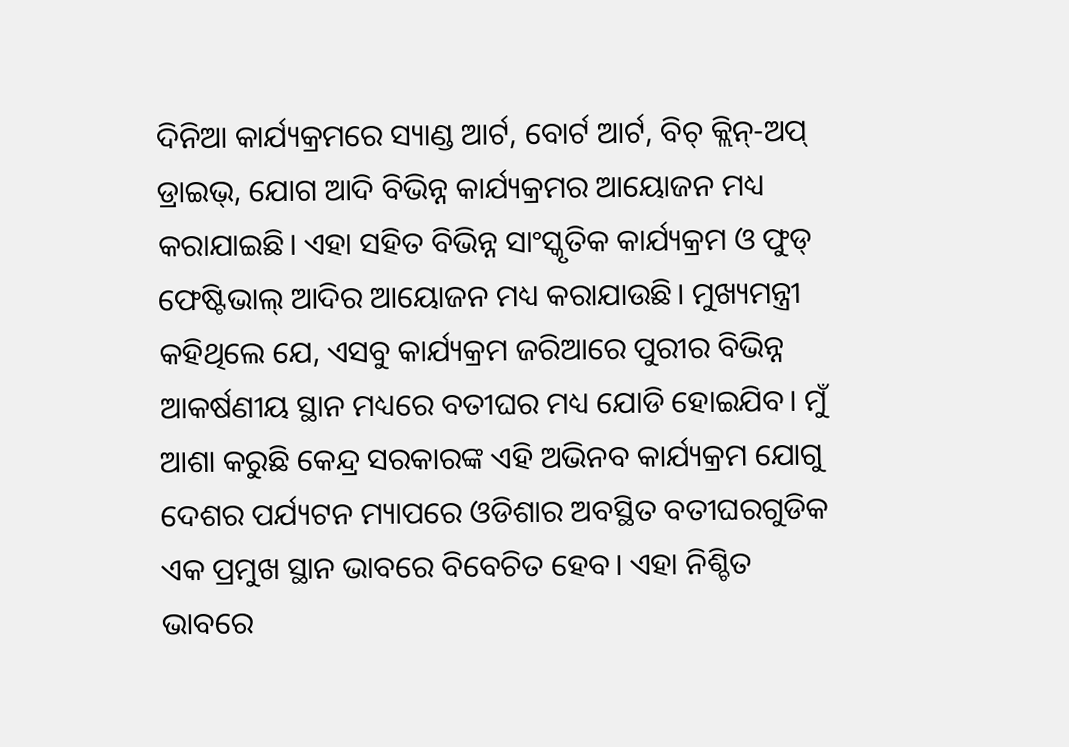ଦିନିଆ କାର୍ଯ୍ୟକ୍ରମରେ ସ୍ୟାଣ୍ଡ ଆର୍ଟ, ବୋର୍ଟ ଆର୍ଟ, ବିଚ୍ କ୍ଲିନ୍-ଅପ୍ ଡ୍ରାଇଭ୍, ଯୋଗ ଆଦି ବିଭିନ୍ନ କାର୍ଯ୍ୟକ୍ରମର ଆୟୋଜନ ମଧ୍ୟ କରାଯାଇଛି। ଏହା ସହିତ ବିଭିନ୍ନ ସାଂସ୍କୃତିକ କାର୍ଯ୍ୟକ୍ରମ ଓ ଫୁଡ୍ ଫେଷ୍ଟିଭାଲ୍ ଆଦିର ଆୟୋଜନ ମଧ୍ୟ କରାଯାଉଛି। ମୁଖ୍ୟମନ୍ତ୍ରୀ କହିଥିଲେ ଯେ, ଏସବୁ କାର୍ଯ୍ୟକ୍ରମ ଜରିଆରେ ପୁରୀର ବିଭିନ୍ନ ଆକର୍ଷଣୀୟ ସ୍ଥାନ ମଧ୍ୟରେ ବତୀଘର ମଧ୍ୟ ଯୋଡି ହୋଇଯିବ। ମୁଁ ଆଶା କରୁଛି କେନ୍ଦ୍ର ସରକାରଙ୍କ ଏହି ଅଭିନବ କାର୍ଯ୍ୟକ୍ରମ ଯୋଗୁ ଦେଶର ପର୍ଯ୍ୟଟନ ମ୍ୟାପରେ ଓଡିଶାର ଅବସ୍ଥିତ ବତୀଘରଗୁଡିକ ଏକ ପ୍ରମୁଖ ସ୍ଥାନ ଭାବରେ ବିବେଚିତ ହେବ। ଏହା ନିଶ୍ଚିତ ଭାବରେ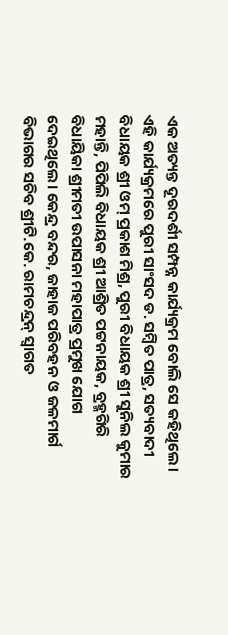ଏକ ଅତ୍ୟନ୍ତ ଦୂରଦର୍ଶୀ ସମ୍ପନ୍ନ କାର୍ଯ୍ୟକ୍ରମ ବୋଲି ସେ କହିଥିଲେ। ଏହି କାର୍ଯ୍ୟକ୍ରମରେ ପୁରୀ ସାଂସଦ ଡ. ସମ୍ବିତ ପାତ୍ର, ସତ୍ୟବାଦୀ ବିଧାୟକ ଶ୍ରୀ ଓମ୍‌ ପ୍ରକାଶ ମିଶ୍ର, ପୁରୀ ବିଧାୟକ ଶ୍ରୀ ସୁନିଲ କୁମାର ମହାନ୍ତି, ପିପିଲି ବିଧାୟକ ଶ୍ରୀ ଆଶ୍ରିତ ପଟ୍ଟନାୟକ, ବ୍ରହ୍ମଗିରି ବିଧାୟିକା ଶ୍ରୀମତୀ ଉପାସନା ମହାପାତ୍ର ପ୍ରମୁଖ ଯୋଗ ଦେଇଥିଲେ। କେନ୍ଦ୍ର ବନ୍ଦର, ଜାହାଜ ପରିବହନ ଓ ଜଳମାର୍ଗ ବିଭାଗର ସଚିବ ଶ୍ରୀଟି.କେ. ରାମଚନ୍ଦ୍ରନ୍ ସ୍ବାଗତ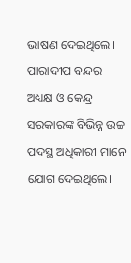ଭାଷଣ ଦେଇଥିଲେ। ପାରାଦୀପ ବନ୍ଦର ଅଧ୍ୟକ୍ଷ ଓ କେନ୍ଦ୍ର ସରକାରଙ୍କ ବିଭିନ୍ନ ଉଚ୍ଚ ପଦସ୍ଥ ଅଧିକାରୀ ମାନେ ଯୋଗ ଦେଇଥିଲେ।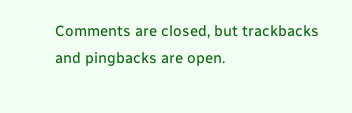Comments are closed, but trackbacks and pingbacks are open.